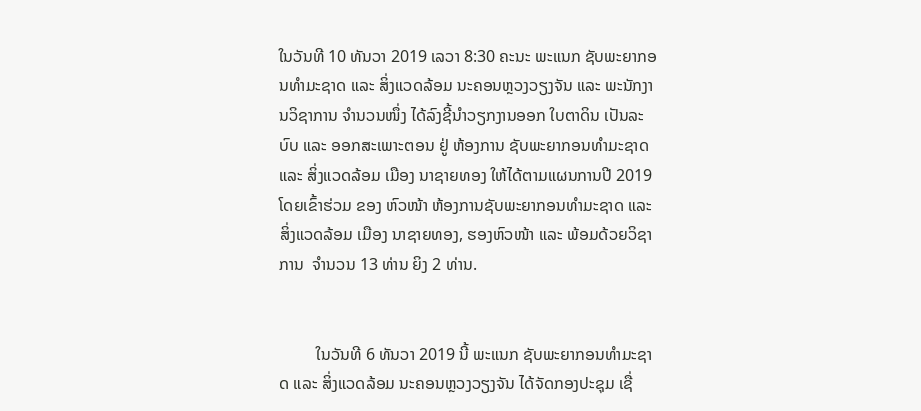ໃນວັນທີ 10 ທັນວາ 2019 ເລວາ 8:30 ຄະນະ ພະແນກ ຊັບພະຍາກອນທຳມະຊາດ ແລະ ສິ່ງແວດລ້ອມ ນະຄອນຫຼວງວຽງຈັນ ແລະ ພະນັກງານວິຊາການ ຈຳນວນໜຶ່ງ ໄດ້ລົງຊີ້ນຳວຽກງານອອກ ໃບຕາດິນ ເປັນລະບົບ ແລະ ອອກສະເພາະຕອນ ຢູ່ ຫ້ອງການ ຊັບພະຍາກອນທຳມະຊາດ ແລະ ສິ່ງແວດລ້ອມ ເມືອງ ນາຊາຍທອງ ໃຫ້ໄດ້ຕາມແຜນການປີ 2019 ໂດຍເຂົ້າຮ່ວມ ຂອງ ຫົວໜ້າ ຫ້ອງການຊັບພະຍາກອນທຳມະຊາດ ແລະ ສິ່ງແວດລ້ອມ ເມືອງ ນາຊາຍທອງ, ຮອງຫົວໜ້າ ແລະ ພ້ອມດ້ວຍວິຊາການ  ຈຳນວນ 13 ທ່ານ ຍິງ 2 ທ່ານ.


         ໃນວັນທີ 6 ທັນວາ 2019 ນີ້ ພະແນກ ຊັບພະຍາກອນທໍາມະຊາດ ແລະ ສິ່ງແວດລ້ອມ ນະຄອນຫຼວງວຽງຈັນ ໄດ້ຈັດກອງປະຊຸມ ເຊື່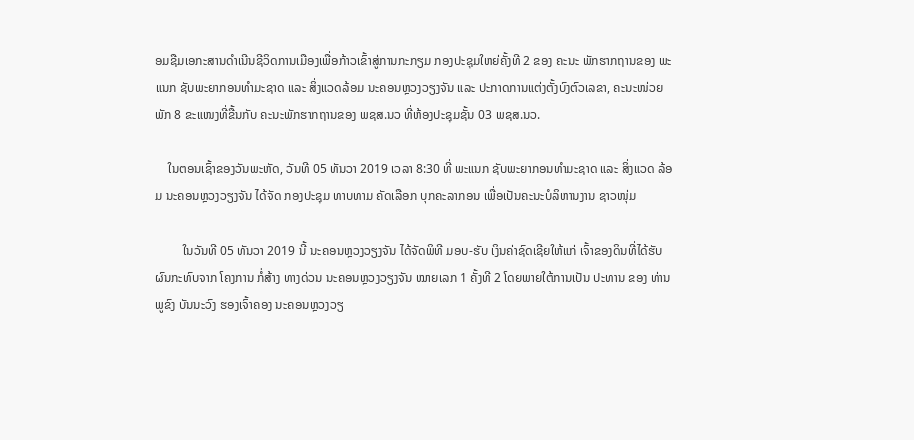ອມຊືມເອກະສານດໍາເນີນຊີວິດການເມືອງເພື່ອກ້າວເຂົ້າສູ່ການກະກຽມ ກອງປະຊຸມໃຫຍ່ຄັ້ງທີ 2 ຂອງ ຄະນະ ພັກຮາກຖານຂອງ ພະແນກ ຊັບພະຍາກອນທໍາມະຊາດ ແລະ ສິ່ງແວດລ້ອມ ນະຄອນຫຼວງວຽງຈັນ ແລະ ປະກາດການແຕ່ງຕັ້ງບົງຕົວເລຂາ, ຄະນະໜ່ວຍພັກ 8 ຂະແໜງທີ່ຂື້ນກັບ ຄະນະພັກຮາກຖານຂອງ ພຊສ.ນວ ທີ່ຫ້ອງປະຊຸມຊັ້ນ 03 ພຊສ.ນວ.

    ໃນຕອນເຊົ້າຂອງວັນພະຫັດ, ວັນທີ 05 ທັນວາ 2019 ເວລາ 8:30 ທີ່ ພະແນກ ຊັບພະຍາກອນທຳມະຊາດ ແລະ ສິ່ງແວດ ລ້ອມ ນະຄອນຫຼວງວຽງຈັນ ໄດ້ຈັດ ກອງປະຊຸມ ທາບທາມ ຄັດເລືອກ ບຸກຄະລາກອນ ເພື່ອເປັນຄະນະບໍລິຫານງານ ຊາວໜຸ່ມ

         ໃນວັນທີ 05 ທັນວາ 2019 ນີ້ ນະຄອນຫຼວງວຽງຈັນ ໄດ້ຈັດພິທີ ມອບ-ຮັບ ເງິນຄ່າຊົດເຊີຍໃຫ້ແກ່ ເຈົ້າຂອງດິນທີ່ໄດ້ຮັບຜົນກະທົບຈາກ ໂຄງການ ກໍ່ສ້າງ ທາງດ່ວນ ນະຄອນຫຼວງວຽງຈັນ ໝາຍເລກ 1 ຄັ້ງທີ 2 ໂດຍພາຍໃຕ້ການເປັນ ປະທານ ຂອງ ທ່ານ ພູຂົງ ບັນນະວົງ ຮອງເຈົ້າຄອງ ນະຄອນຫຼວງວຽ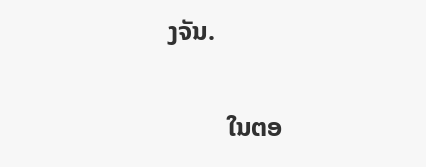ງຈັນ.

         ໃນຕອ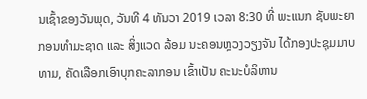ນເຊົ້າຂອງວັນພຸດ, ວັນທີ 4 ທັນວາ 2019 ເວລາ 8:30 ທີ່ ພະແນກ ຊັບພະຍາກອນທຳມະຊາດ ແລະ ສິ່ງແວດ ລ້ອມ ນະຄອນຫຼວງວຽງຈັນ ໄດ້ກອງປະຊຸມມາບທາມ, ຄັດເລືອກເອົາບຸກຄະລາກອນ ເຂົ້າເປັນ ຄະນະບໍລິຫານ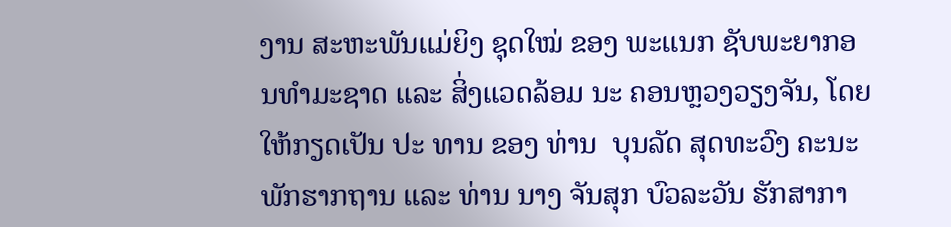ງານ ສະຫະພັນແມ່ຍິງ ຊຸດໃໝ່ ຂອງ ພະແນກ ຊັບພະຍາກອນທຳມະຊາດ ແລະ ສິ່ງແວດລ້ອມ ນະ ຄອນຫຼວງວຽງຈັນ, ໂດຍໃຫ້ກຽດເປັນ ປະ ທານ ຂອງ ທ່ານ  ບຸນລັດ ສຸດທະວົງ ຄະນະພັກຮາກຖານ ແລະ ທ່ານ ນາງ ຈັນສຸກ ບົວລະວັນ ຮັກສາກາ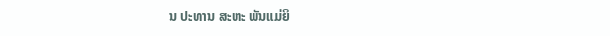ນ ປະທານ ສະຫະ ພັນແມ່ຍິ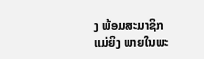ງ ພ້ອມສະມາຊິກແມ່ຍິງ ພາຍໃນພະ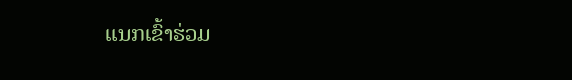ແນກເຂົ້າຮ່ວມ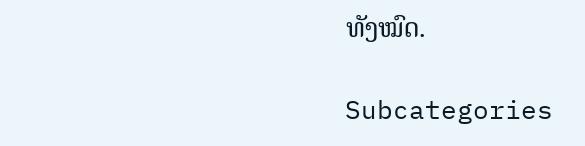ທັງໝົດ.

Subcategories